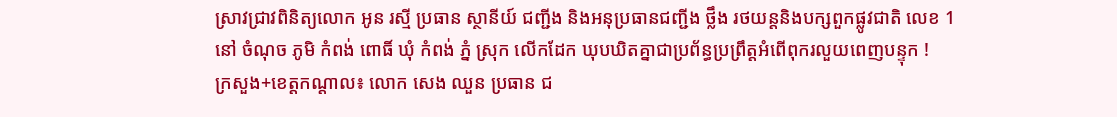ស្រាវជ្រាវពិនិត្យលោក អូន រស្មី ប្រធាន ស្ថានីយ៍ ជញ្ជីង និងអនុប្រធានជញ្ជីង ថ្លឹង រថយន្តនិងបក្សពួកផ្លូវជាតិ លេខ 1 នៅ ចំណុច ភូមិ កំពង់ ពោធិ៍ ឃុំ កំពង់ ភ្នំ ស្រុក លើកដែក ឃុបឃិតគ្នាជាប្រព័ន្ធប្រព្រឹត្តអំពើពុករលួយពេញបន្ទុក !
ក្រសួង+ខេត្តកណ្តាល៖ លោក សេង ឈួន ប្រធាន ជ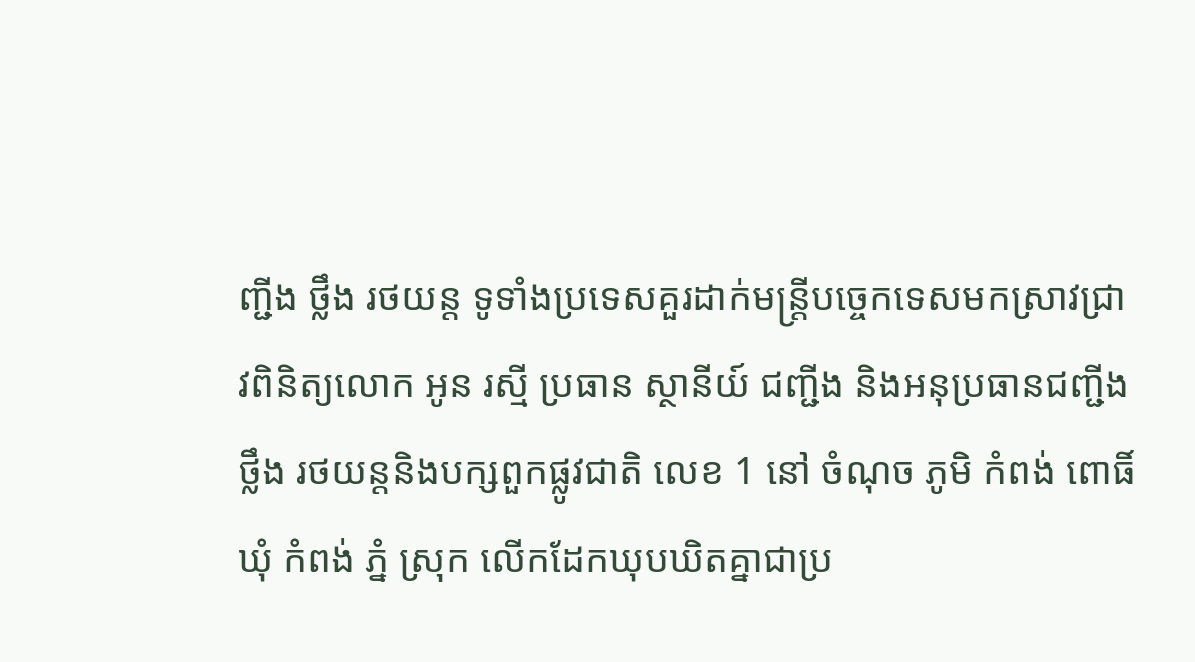ញ្ជីង ថ្លឹង រថយន្ត ទូទាំងប្រទេសគួរដាក់មន្ត្រីបច្ចេកទេសមកស្រាវជ្រាវពិនិត្យលោក អូន រស្មី ប្រធាន ស្ថានីយ៍ ជញ្ជីង និងអនុប្រធានជញ្ជីងថ្លឹង រថយន្តនិងបក្សពួកផ្លូវជាតិ លេខ 1 នៅ ចំណុច ភូមិ កំពង់ ពោធិ៍ ឃុំ កំពង់ ភ្នំ ស្រុក លើកដែកឃុបឃិតគ្នាជាប្រ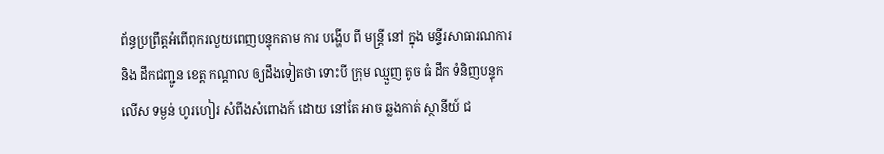ព័ន្ធប្រព្រឹត្តអំពើពុករលួយពេញបន្ទុកតាម ការ បង្ហើប ពី មន្ត្រី នៅ ក្នុង មន្ទីរសាធារណការ និង ដឹកជញ្ជូន ខេត្ត កណ្ដាល ឲ្យដឹងទៀតថា ទោះបី ក្រុម ឈ្មួញ តូច ធំ ដឹក ទំនិញបន្ទុក លើស ទម្ងន់ ហូរហៀរ សំពីងសំពោងក៍ ដោយ នៅតែ អាច ឆ្លងកាត់ ស្ថានីយ៍ ជ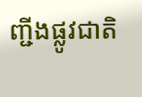ញ្ជីងផ្លូវជាតិ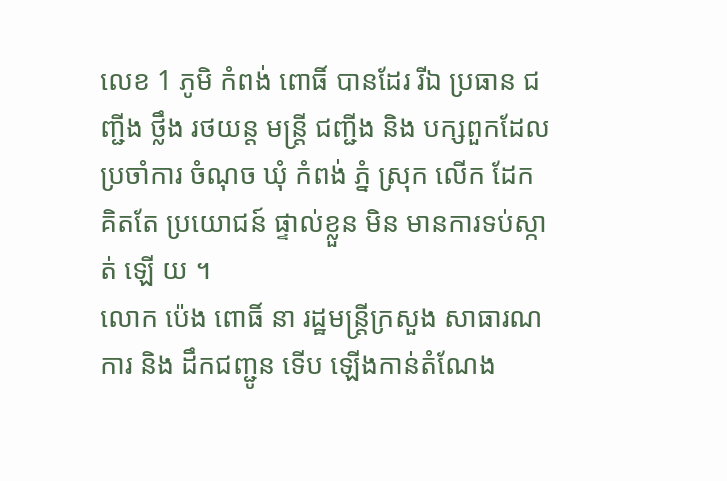លេខ 1 ភូមិ កំពង់ ពោធិ៍ បានដែរ រីឯ ប្រធាន ជញ្ជីង ថ្លឹង រថយន្ត មន្ត្រី ជញ្ជីង និង បក្សពួកដែល ប្រចាំការ ចំណុច ឃុំ កំពង់ ភ្នំ ស្រុក លេីក ដែក គិតតែ ប្រយោជន៍ ផ្ទាល់ខ្លួន មិន មានការទប់ស្កាត់ ឡើ យ ។
លោក ប៉េង ពោធិ៍ នា រដ្ឋមន្ត្រីក្រសួង សាធារណការ និង ដឹកជញ្ជូន ទើប ឡើងកាន់តំណែង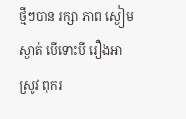ថ្មីៗបាន រក្សា ភាព ស្ងៀមស្ងាត់ បើទោះបី រឿងអាស្រូវ ពុករ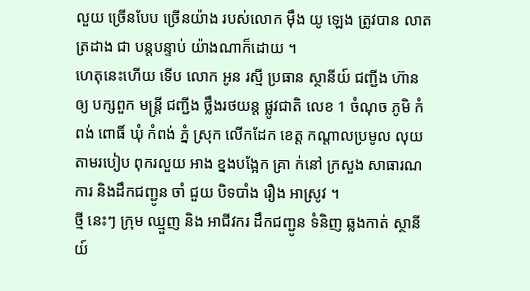លួយ ច្រើនបែប ច្រើនយ៉ាង របស់លោក ម៉ឹង យូ ឡេង ត្រូវបាន លាតត្រដាង ជា បន្តបន្ទាប់ យ៉ាងណាក៏ដោយ ។
ហេតុនេះហើយ ទើប លោក អូន រស្មី ប្រធាន ស្ថានីយ៍ ជញ្ជីង ហ៊ាន ឲ្យ បក្សពួក មន្ត្រី ជញ្ជីង ថ្លឹងរថយន្ត ផ្លូវជាតិ លេខ 1 ចំណុច ភូមិ កំពង់ ពោធិ៍ ឃុំ កំពង់ ភ្នំ ស្រុក លើកដែក ខេត្ត កណ្ដាលប្រមូល លុយ តាមរបៀប ពុករលួយ អាង ខ្នងបង្អែក គ្រា ក់នៅ ក្រសួង សាធារណការ និងដឹកជញ្ជូន ចាំ ជួយ បិទបាំង រឿង អាស្រូវ ។
ថ្មី នេះៗ ក្រុម ឈ្មួញ និង អាជីវករ ដឹកជញ្ជូន ទំនិញ ឆ្លងកាត់ ស្ថានីយ៍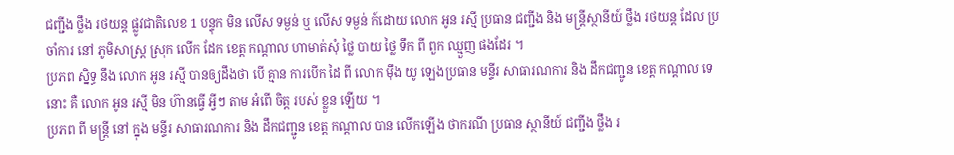ជញ្ជីង ថ្លឹង រថយន្ត ផ្លូវជាតិលេខ 1 បន្ទុក មិន លើស ទម្ងន់ ឬ លើស ទម្ងន់ ក៍ដោយ លោក អូន រស្មី ប្រធាន ជញ្ជីង និង មន្ត្រីស្ថានីយ៍ ថ្លឹង រថយន្ត ដែល ប្រចាំការ នៅ ភូមិសាស្ត្រ ស្រុក លេីក ដែក ខេត្ត កណ្តាល ហាមាត់សុំ ថ្លៃ បាយ ថ្លៃ ទឹក ពី ពួក ឈ្មួញ ផងដែរ ។
ប្រភព ស្និទ្ធ នឹង លោក អូន រស្មី បានឲ្យដឹងថា បើ គ្មាន ការបើក ដៃ ពី លោក ម៉ឹង យូ ឡេងប្រធាន មន្ទីរ សាធារណការ និង ដឹកជញ្ជូន ខេត្ត កណ្ដាល ទេនោះ គឺ លោក អូន រស្មី មិន ហ៊ានធ្វើ អ្វីៗ តាម អំពើ ចិត្ត របស់ ខ្លួន ឡើយ ។
ប្រភព ពី មន្ត្រី នៅ ក្នុង មន្ទីរ សាធារណការ និង ដឹកជញ្ជូន ខេត្ត កណ្ដាល បាន លើកឡើង ថាករណី ប្រធាន ស្ថានីយ៍ ជញ្ជីង ថ្លឹង រ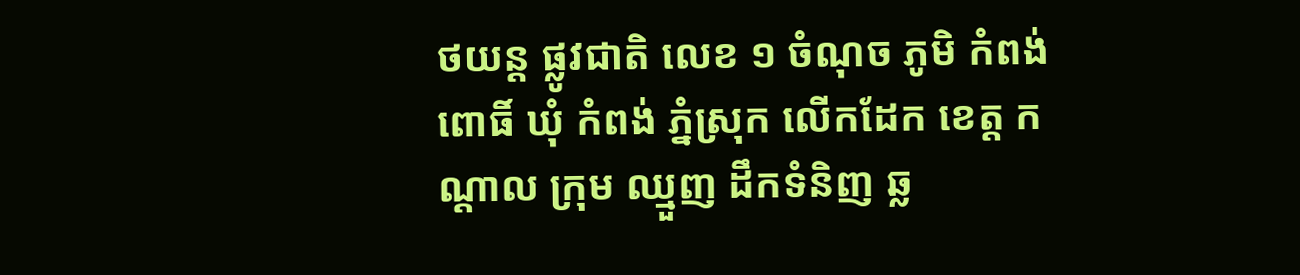ថយន្ត ផ្លូវជាតិ លេខ ១ ចំណុច ភូមិ កំពង់ ពោធិ៍ ឃុំ កំពង់ ភ្នំស្រុក លើកដែក ខេត្ត កណ្ដាល ក្រុម ឈ្មួញ ដឹកទំនិញ ឆ្ល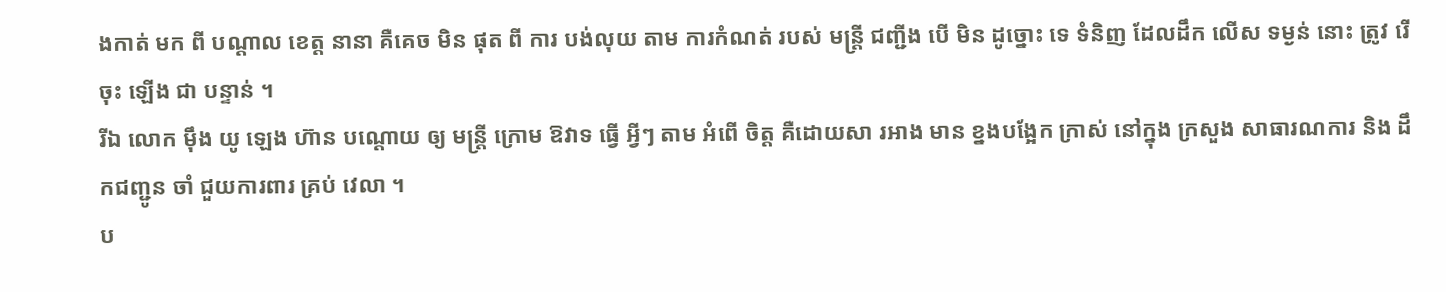ងកាត់ មក ពី បណ្តាល ខេត្ត នានា គឺគេច មិន ផុត ពី ការ បង់លុយ តាម ការកំណត់ របស់ មន្ត្រី ជញ្ជីង បើ មិន ដូច្នោះ ទេ ទំនិញ ដែលដឹក លើស ទម្ងន់ នោះ ត្រូវ រើ ចុះ ឡើង ជា បន្ទាន់ ។
រីឯ លោក ម៉ឹង យូ ឡេង ហ៊ាន បណ្ដោយ ឲ្យ មន្ត្រី ក្រោម ឱវាទ ធ្វើ អ្វីៗ តាម អំពើ ចិត្ត គឺដោយសា រអាង មាន ខ្នងបង្អែក ក្រាស់ នៅក្នុង ក្រសួង សាធារណការ និង ដឹកជញ្ជូន ចាំ ជួយការពារ គ្រប់ វេលា ។
ប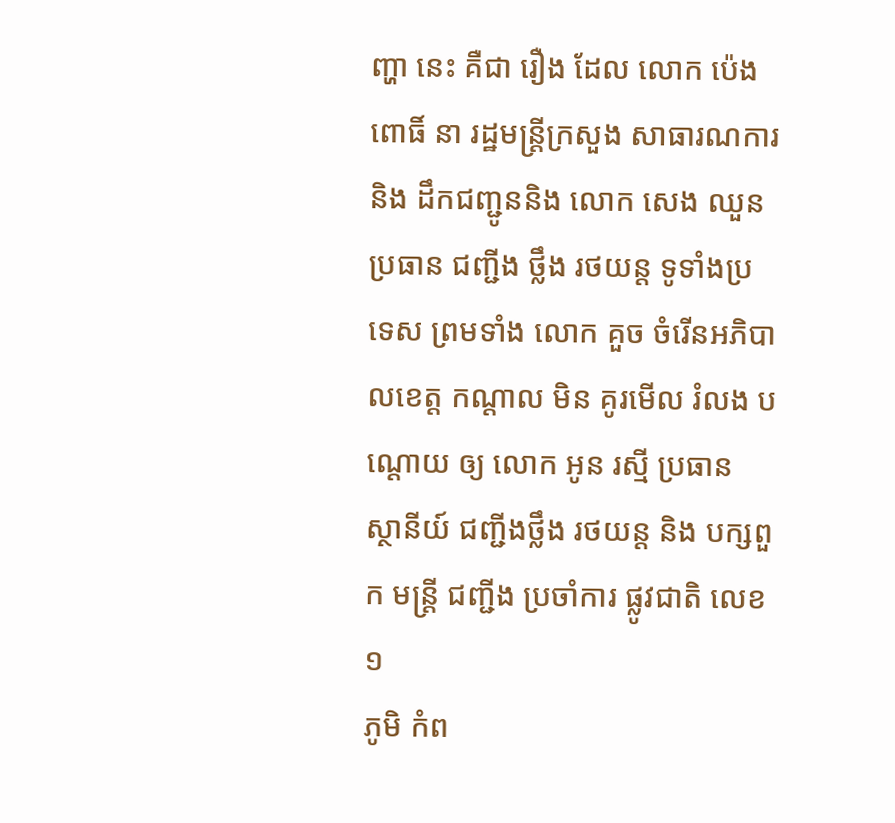ញ្ហា នេះ គឺជា រឿង ដែល លោក ប៉េង ពោធិ៍ នា រដ្ឋមន្ត្រីក្រសួង សាធារណការ និង ដឹកជញ្ជូននិង លោក សេង ឈួន ប្រធាន ជញ្ជីង ថ្លឹង រថយន្ត ទូទាំងប្រទេស ព្រមទាំង លោក គួច ចំរើនអភិបាលខេត្ត កណ្តាល មិន គូរមើល រំលង បណ្ដោយ ឲ្យ លោក អូន រស្មី ប្រធាន ស្ថានីយ៍ ជញ្ជីងថ្លឹង រថយន្ត និង បក្សពួក មន្ត្រី ជញ្ជីង ប្រចាំការ ផ្លូវជាតិ លេខ ១
ភូមិ កំព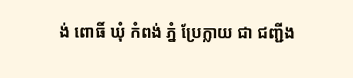ង់ ពោធិ៍ ឃុំ កំពង់ ភ្នំ ប្រែក្លាយ ជា ជញ្ជីង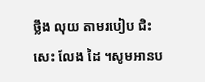ថ្លឹង លុយ តាមរបៀប ជិះសេះ លែង ដៃ ។សូមអានប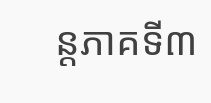ន្តភាគទី៣